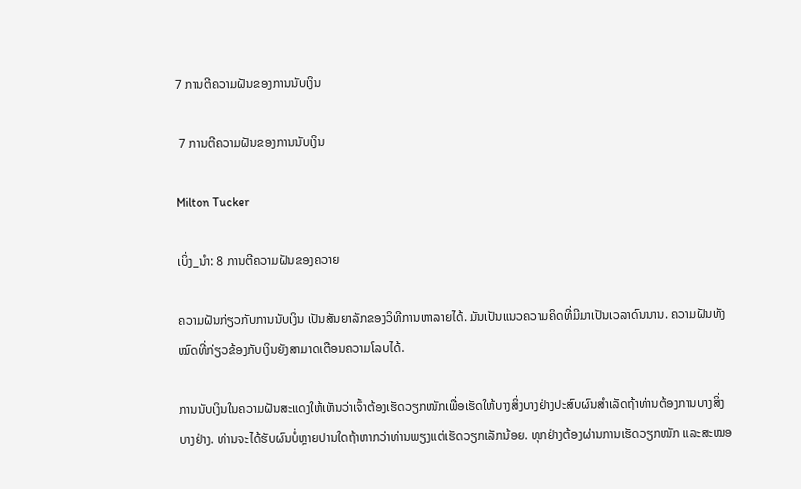7 ການຕີຄວາມຝັນຂອງການນັບເງິນ

 7 ການຕີຄວາມຝັນຂອງການນັບເງິນ

Milton Tucker

ເບິ່ງ_ນຳ: 8 ການຕີຄວາມຝັນຂອງຄວາຍ

ຄວາມຝັນກ່ຽວກັບການນັບເງິນ ເປັນສັນຍາລັກຂອງວິທີການຫາລາຍໄດ້. ມັນເປັນແນວຄວາມຄິດທີ່ມີມາເປັນເວລາດົນນານ. ຄວາມຝັນທັງໝົດທີ່ກ່ຽວຂ້ອງກັບເງິນຍັງສາມາດເຕືອນຄວາມໂລບໄດ້.

ການນັບເງິນໃນຄວາມຝັນສະແດງໃຫ້ເຫັນວ່າເຈົ້າຕ້ອງເຮັດວຽກໜັກເພື່ອເຮັດໃຫ້ບາງສິ່ງບາງຢ່າງປະສົບຜົນສຳເລັດຖ້າທ່ານຕ້ອງການບາງສິ່ງບາງຢ່າງ. ທ່ານຈະໄດ້ຮັບຜົນບໍ່ຫຼາຍປານໃດຖ້າຫາກວ່າທ່ານພຽງແຕ່ເຮັດວຽກເລັກນ້ອຍ. ທຸກຢ່າງຕ້ອງຜ່ານການເຮັດວຽກໜັກ ແລະສະໝອ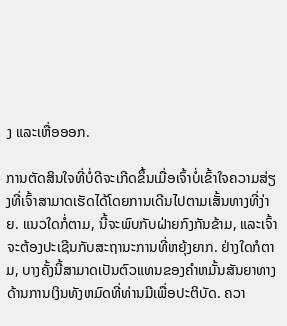ງ ແລະເຫື່ອອອກ.

ການຕັດສິນໃຈທີ່ບໍ່ດີຈະເກີດຂຶ້ນເມື່ອເຈົ້າບໍ່ເຂົ້າໃຈຄວາມສ່ຽງທີ່ເຈົ້າສາມາດເຮັດໄດ້ໂດຍການເດີນໄປຕາມເສັ້ນທາງທີ່ງ່າຍ. ແນວໃດກໍ່ຕາມ, ນີ້ຈະພົບກັບຝ່າຍກົງກັນຂ້າມ, ແລະເຈົ້າຈະຕ້ອງປະເຊີນກັບສະຖານະການທີ່ຫຍຸ້ງຍາກ. ຢ່າງໃດກໍຕາມ, ບາງຄັ້ງນີ້ສາມາດເປັນຕົວແທນຂອງຄໍາຫມັ້ນສັນຍາທາງດ້ານການເງິນທັງຫມົດທີ່ທ່ານມີເພື່ອປະຕິບັດ. ຄວາ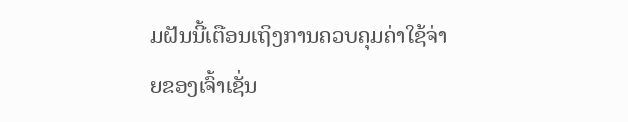ມຝັນນີ້ເຕືອນເຖິງການຄວບຄຸມຄ່າໃຊ້ຈ່າຍຂອງເຈົ້າເຊັ່ນ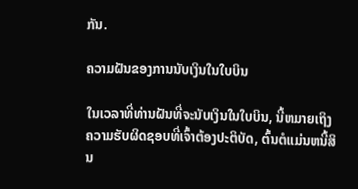ກັນ.

ຄວາມຝັນຂອງການນັບເງິນໃນໃບບິນ

ໃນເວລາທີ່ທ່ານຝັນທີ່ຈະນັບເງິນໃນໃບບິນ, ນີ້ຫມາຍເຖິງຄວາມຮັບຜິດຊອບທີ່ເຈົ້າຕ້ອງປະຕິບັດ, ຕົ້ນຕໍແມ່ນຫນີ້ສິນ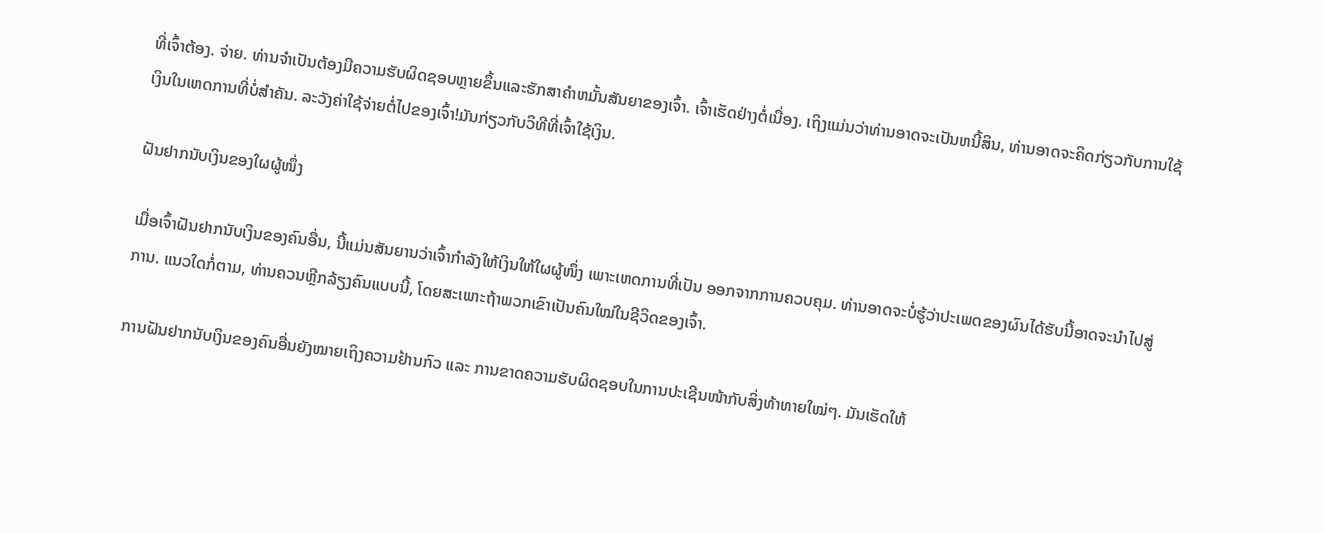ທີ່ເຈົ້າຕ້ອງ. ຈ່າຍ. ທ່ານຈໍາເປັນຕ້ອງມີຄວາມຮັບຜິດຊອບຫຼາຍຂຶ້ນແລະຮັກສາຄໍາຫມັ້ນສັນຍາຂອງເຈົ້າ. ເຈົ້າເຮັດຢ່າງຕໍ່ເນື່ອງ. ເຖິງແມ່ນວ່າທ່ານອາດຈະເປັນຫນີ້ສິນ, ທ່ານອາດຈະຄິດກ່ຽວກັບການໃຊ້ເງິນໃນເຫດການທີ່ບໍ່ສໍາຄັນ. ລະວັງຄ່າໃຊ້ຈ່າຍຕໍ່ໄປຂອງເຈົ້າ!ມັນກ່ຽວກັບວິທີທີ່ເຈົ້າໃຊ້ເງິນ.

ຝັນຢາກນັບເງິນຂອງໃຜຜູ້ໜຶ່ງ

ເມື່ອເຈົ້າຝັນຢາກນັບເງິນຂອງຄົນອື່ນ, ນີ້ແມ່ນສັນຍານວ່າເຈົ້າກຳລັງໃຫ້ເງິນໃຫ້ໃຜຜູ້ໜຶ່ງ ເພາະເຫດການທີ່ເປັນ ອອກຈາກການຄວບຄຸມ. ທ່ານອາດຈະບໍ່ຮູ້ວ່າປະເພດຂອງຜົນໄດ້ຮັບນີ້ອາດຈະນໍາໄປສູ່ການ. ແນວໃດກໍ່ຕາມ, ທ່ານຄວນຫຼີກລ້ຽງຄົນແບບນີ້, ໂດຍສະເພາະຖ້າພວກເຂົາເປັນຄົນໃໝ່ໃນຊີວິດຂອງເຈົ້າ.

ການຝັນຢາກນັບເງິນຂອງຄົນອື່ນຍັງໝາຍເຖິງຄວາມຢ້ານກົວ ແລະ ການຂາດຄວາມຮັບຜິດຊອບໃນການປະເຊີນໜ້າກັບສິ່ງທ້າທາຍໃໝ່ໆ. ມັນເຮັດໃຫ້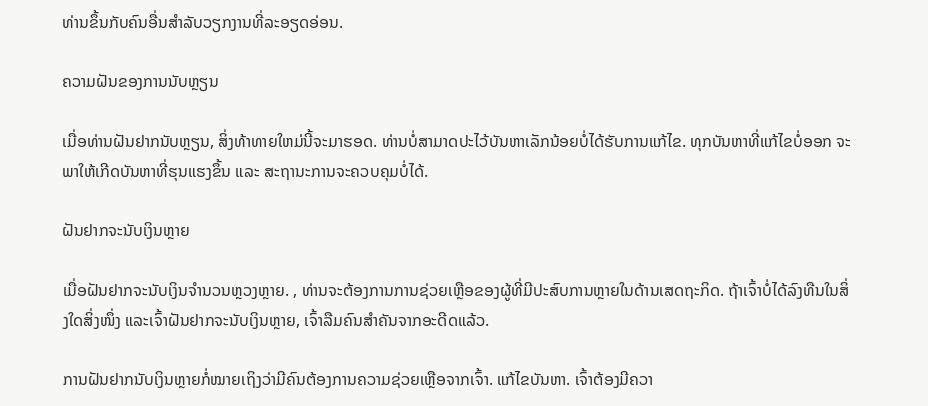ທ່ານຂຶ້ນກັບຄົນອື່ນສໍາລັບວຽກງານທີ່ລະອຽດອ່ອນ.

ຄວາມຝັນຂອງການນັບຫຼຽນ

ເມື່ອທ່ານຝັນຢາກນັບຫຼຽນ, ສິ່ງທ້າທາຍໃຫມ່ນີ້ຈະມາຮອດ. ທ່ານບໍ່ສາມາດປະໄວ້ບັນຫາເລັກນ້ອຍບໍ່ໄດ້ຮັບການແກ້ໄຂ. ທຸກບັນຫາທີ່ແກ້ໄຂບໍ່ອອກ ຈະພາໃຫ້ເກີດບັນຫາທີ່ຮຸນແຮງຂຶ້ນ ແລະ ສະຖານະການຈະຄວບຄຸມບໍ່ໄດ້.

ຝັນຢາກຈະນັບເງິນຫຼາຍ

ເມື່ອຝັນຢາກຈະນັບເງິນຈໍານວນຫຼວງຫຼາຍ. , ທ່ານຈະຕ້ອງການການຊ່ວຍເຫຼືອຂອງຜູ້ທີ່ມີປະສົບການຫຼາຍໃນດ້ານເສດຖະກິດ. ຖ້າເຈົ້າບໍ່ໄດ້ລົງທືນໃນສິ່ງໃດສິ່ງໜຶ່ງ ແລະເຈົ້າຝັນຢາກຈະນັບເງິນຫຼາຍ, ເຈົ້າລືມຄົນສຳຄັນຈາກອະດີດແລ້ວ.

ການຝັນຢາກນັບເງິນຫຼາຍກໍ່ໝາຍເຖິງວ່າມີຄົນຕ້ອງການຄວາມຊ່ວຍເຫຼືອຈາກເຈົ້າ. ແກ້ໄຂບັນຫາ. ເຈົ້າຕ້ອງມີຄວາ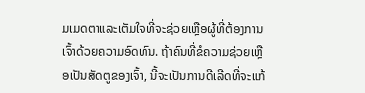ມເມດຕາແລະເຕັມໃຈທີ່ຈະຊ່ວຍເຫຼືອຜູ້ທີ່ຕ້ອງການເຈົ້າດ້ວຍຄວາມອົດທົນ. ຖ້າຄົນທີ່ຂໍຄວາມຊ່ວຍເຫຼືອເປັນສັດຕູຂອງເຈົ້າ, ນີ້ຈະເປັນການດີເລີດທີ່ຈະແກ້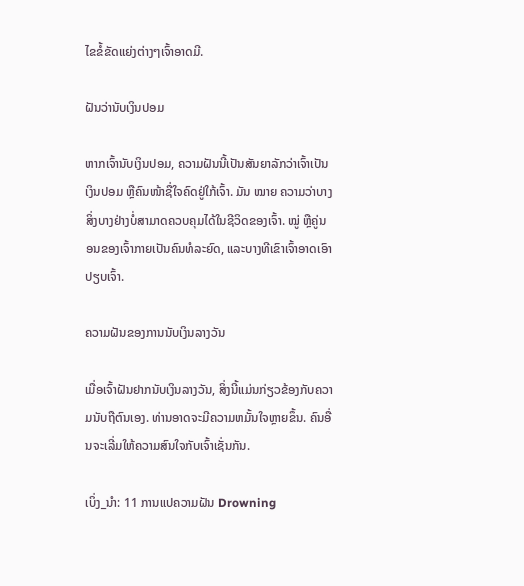ໄຂຂໍ້ຂັດແຍ່ງຕ່າງໆເຈົ້າອາດມີ.

ຝັນວ່ານັບເງິນປອມ

ຫາກເຈົ້ານັບເງິນປອມ, ຄວາມຝັນນີ້ເປັນສັນຍາລັກວ່າເຈົ້າເປັນເງິນປອມ ຫຼືຄົນໜ້າຊື່ໃຈຄົດຢູ່ໃກ້ເຈົ້າ. ມັນ ໝາຍ ຄວາມວ່າບາງສິ່ງບາງຢ່າງບໍ່ສາມາດຄວບຄຸມໄດ້ໃນຊີວິດຂອງເຈົ້າ. ໝູ່ ຫຼືຄູ່ນອນຂອງເຈົ້າກາຍເປັນຄົນທໍລະຍົດ, ແລະບາງທີເຂົາເຈົ້າອາດເອົາປຽບເຈົ້າ.

ຄວາມຝັນຂອງການນັບເງິນລາງວັນ

ເມື່ອເຈົ້າຝັນຢາກນັບເງິນລາງວັນ, ສິ່ງນີ້ແມ່ນກ່ຽວຂ້ອງກັບຄວາມນັບຖືຕົນເອງ. ທ່ານອາດຈະມີຄວາມຫມັ້ນໃຈຫຼາຍຂຶ້ນ. ຄົນອື່ນຈະເລີ່ມໃຫ້ຄວາມສົນໃຈກັບເຈົ້າເຊັ່ນກັນ.

ເບິ່ງ_ນຳ: 11 ການແປຄວາມຝັນ Drowning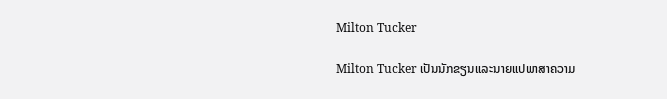Milton Tucker

Milton Tucker ເປັນນັກຂຽນແລະນາຍແປພາສາຄວາມ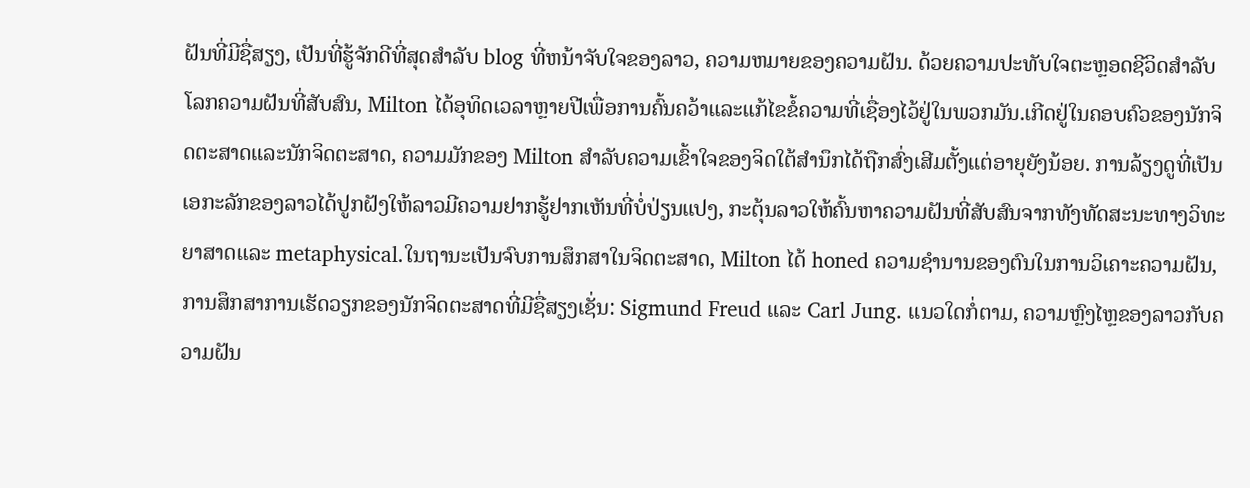ຝັນທີ່ມີຊື່ສຽງ, ເປັນທີ່ຮູ້ຈັກດີທີ່ສຸດສໍາລັບ blog ທີ່ຫນ້າຈັບໃຈຂອງລາວ, ຄວາມຫມາຍຂອງຄວາມຝັນ. ດ້ວຍຄວາມປະທັບໃຈຕະຫຼອດຊີວິດສໍາລັບໂລກຄວາມຝັນທີ່ສັບສົນ, Milton ໄດ້ອຸທິດເວລາຫຼາຍປີເພື່ອການຄົ້ນຄວ້າແລະແກ້ໄຂຂໍ້ຄວາມທີ່ເຊື່ອງໄວ້ຢູ່ໃນພວກມັນ.ເກີດຢູ່ໃນຄອບຄົວຂອງນັກຈິດຕະສາດແລະນັກຈິດຕະສາດ, ຄວາມມັກຂອງ Milton ສໍາລັບຄວາມເຂົ້າໃຈຂອງຈິດໃຕ້ສໍານຶກໄດ້ຖືກສົ່ງເສີມຕັ້ງແຕ່ອາຍຸຍັງນ້ອຍ. ການລ້ຽງດູທີ່ເປັນເອກະລັກຂອງລາວໄດ້ປູກຝັງໃຫ້ລາວມີຄວາມຢາກຮູ້ຢາກເຫັນທີ່ບໍ່ປ່ຽນແປງ, ກະຕຸ້ນລາວໃຫ້ຄົ້ນຫາຄວາມຝັນທີ່ສັບສົນຈາກທັງທັດສະນະທາງວິທະຍາສາດແລະ metaphysical.ໃນຖານະເປັນຈົບການສຶກສາໃນຈິດຕະສາດ, Milton ໄດ້ honed ຄວາມຊໍານານຂອງຕົນໃນການວິເຄາະຄວາມຝັນ, ການສຶກສາການເຮັດວຽກຂອງນັກຈິດຕະສາດທີ່ມີຊື່ສຽງເຊັ່ນ: Sigmund Freud ແລະ Carl Jung. ແນວໃດກໍ່ຕາມ, ຄວາມຫຼົງໄຫຼຂອງລາວກັບຄວາມຝັນ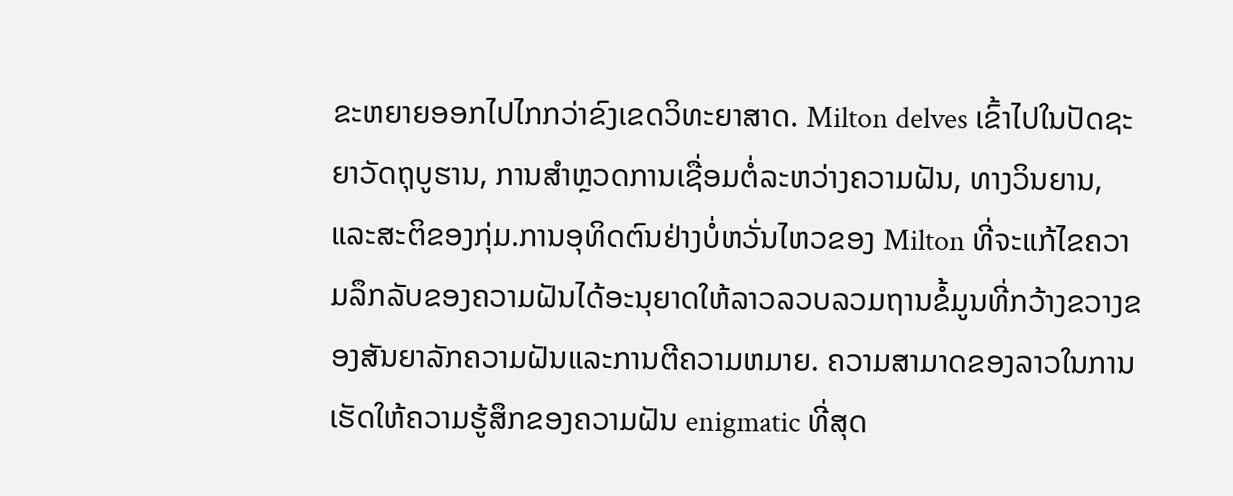ຂະຫຍາຍອອກໄປໄກກວ່າຂົງເຂດວິທະຍາສາດ. Milton delves ເຂົ້າໄປໃນປັດຊະຍາວັດຖຸບູຮານ, ການສໍາຫຼວດການເຊື່ອມຕໍ່ລະຫວ່າງຄວາມຝັນ, ທາງວິນຍານ, ແລະສະຕິຂອງກຸ່ມ.ການອຸທິດຕົນຢ່າງບໍ່ຫວັ່ນໄຫວຂອງ Milton ທີ່ຈະແກ້ໄຂຄວາມລຶກລັບຂອງຄວາມຝັນໄດ້ອະນຸຍາດໃຫ້ລາວລວບລວມຖານຂໍ້ມູນທີ່ກວ້າງຂວາງຂອງສັນຍາລັກຄວາມຝັນແລະການຕີຄວາມຫມາຍ. ຄວາມສາມາດຂອງລາວໃນການເຮັດໃຫ້ຄວາມຮູ້ສຶກຂອງຄວາມຝັນ enigmatic ທີ່ສຸດ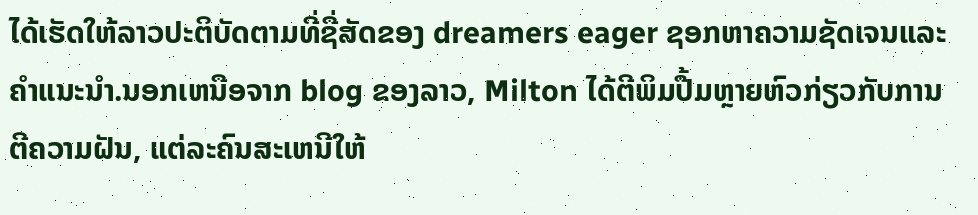ໄດ້ເຮັດໃຫ້ລາວປະຕິບັດຕາມທີ່ຊື່ສັດຂອງ dreamers eager ຊອກຫາຄວາມຊັດເຈນແລະຄໍາແນະນໍາ.ນອກເຫນືອຈາກ blog ຂອງລາວ, Milton ໄດ້ຕີພິມປື້ມຫຼາຍຫົວກ່ຽວກັບການຕີຄວາມຝັນ, ແຕ່ລະຄົນສະເຫນີໃຫ້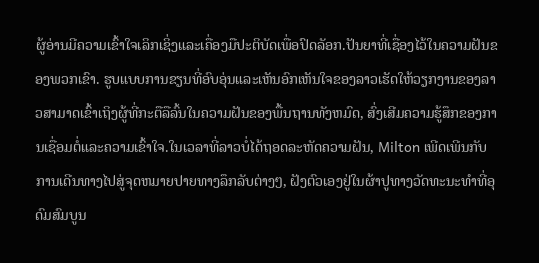ຜູ້ອ່ານມີຄວາມເຂົ້າໃຈເລິກເຊິ່ງແລະເຄື່ອງມືປະຕິບັດເພື່ອປົດລັອກ.ປັນຍາທີ່ເຊື່ອງໄວ້ໃນຄວາມຝັນຂອງພວກເຂົາ. ຮູບແບບການຂຽນທີ່ອົບອຸ່ນແລະເຫັນອົກເຫັນໃຈຂອງລາວເຮັດໃຫ້ວຽກງານຂອງລາວສາມາດເຂົ້າເຖິງຜູ້ທີ່ກະຕືລືລົ້ນໃນຄວາມຝັນຂອງພື້ນຖານທັງຫມົດ, ສົ່ງເສີມຄວາມຮູ້ສຶກຂອງການເຊື່ອມຕໍ່ແລະຄວາມເຂົ້າໃຈ.ໃນເວລາທີ່ລາວບໍ່ໄດ້ຖອດລະຫັດຄວາມຝັນ, Milton ເພີດເພີນກັບການເດີນທາງໄປສູ່ຈຸດຫມາຍປາຍທາງລຶກລັບຕ່າງໆ, ຝັງຕົວເອງຢູ່ໃນຜ້າປູທາງວັດທະນະທໍາທີ່ອຸດົມສົມບູນ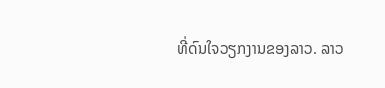ທີ່ດົນໃຈວຽກງານຂອງລາວ. ລາວ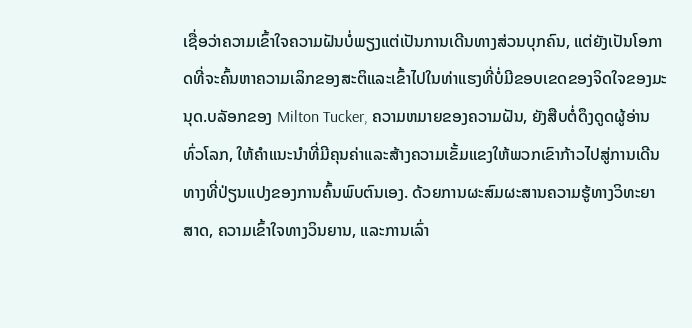ເຊື່ອວ່າຄວາມເຂົ້າໃຈຄວາມຝັນບໍ່ພຽງແຕ່ເປັນການເດີນທາງສ່ວນບຸກຄົນ, ແຕ່ຍັງເປັນໂອກາດທີ່ຈະຄົ້ນຫາຄວາມເລິກຂອງສະຕິແລະເຂົ້າໄປໃນທ່າແຮງທີ່ບໍ່ມີຂອບເຂດຂອງຈິດໃຈຂອງມະນຸດ.ບລັອກຂອງ Milton Tucker, ຄວາມຫມາຍຂອງຄວາມຝັນ, ຍັງສືບຕໍ່ດຶງດູດຜູ້ອ່ານທົ່ວໂລກ, ໃຫ້ຄໍາແນະນໍາທີ່ມີຄຸນຄ່າແລະສ້າງຄວາມເຂັ້ມແຂງໃຫ້ພວກເຂົາກ້າວໄປສູ່ການເດີນທາງທີ່ປ່ຽນແປງຂອງການຄົ້ນພົບຕົນເອງ. ດ້ວຍການຜະສົມຜະສານຄວາມຮູ້ທາງວິທະຍາສາດ, ຄວາມເຂົ້າໃຈທາງວິນຍານ, ແລະການເລົ່າ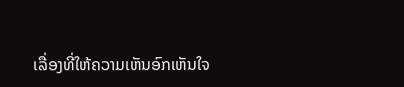ເລື່ອງທີ່ໃຫ້ຄວາມເຫັນອົກເຫັນໃຈ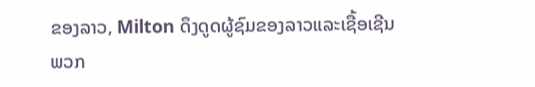ຂອງລາວ, Milton ດຶງດູດຜູ້ຊົມຂອງລາວແລະເຊື້ອເຊີນພວກ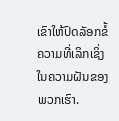ເຂົາໃຫ້ປົດລັອກຂໍ້ຄວາມທີ່ເລິກເຊິ່ງໃນຄວາມຝັນຂອງພວກເຮົາ.